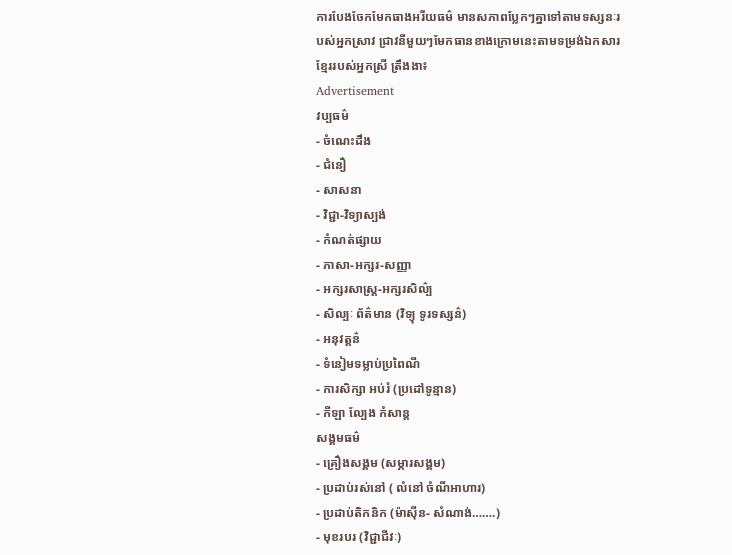ការបែងចែកមែកធាងអរីយធម៌ មានសភាពប្លែកៗគ្នាទៅតាមទស្សនៈរបស់អ្នកស្រាវ ជ្រាវនីមួយៗមែកធានខាងក្រោមនេះតាមទម្រង់ឯកសារខ្មែររបស់អ្នកស្រី ត្រឹងងា៖
Advertisement
វប្បធម៌
- ចំណេះដឹង
- ជំនឿ
- សាសនា
- វិជ្ជា-វិទ្យាស្បង់
- កំណត់ផ្សាយ
- ភាសា-អក្សរ-សញ្ញា
- អក្សរសាស្រ្ត-អក្សរសិល៌្ប
- សិល្បៈ ព័ត៌មាន (វិទ្យុ ទូរទស្សន៌)
- អនុវត្តន៌
- ទំនៀមទម្លាប់ប្រពៃណី
- ការសិក្សា អប់រំ (ប្រដៅទូន្មាន)
- កីឡា ល្បែង កំសាន្ត
សង្គមធម៌
- គ្រឿងសង្គម (សម្ភារសង្គម)
- ប្រដាប់រស់នៅ ( លំនៅ ចំណីអាហារ)
- ប្រដាប់តិកនិក (ម៉ាស៊ីន- សំណាង់…….)
- មុខរបរ (វិជ្ជាជីវៈ)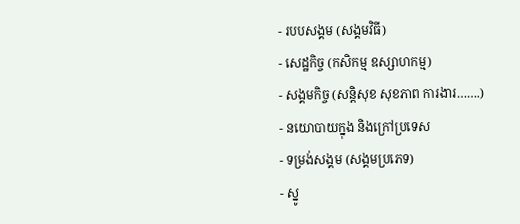- របបសង្គម (សង្គមវិធី)
- សេដ្ឋកិច្ច (កសិកម្ម ឧស្សាហកម្ម)
- សង្គមកិច្ច (សន្តិសុខ សុខភាព ការងារ…….)
- នយោបាយក្នុង និងក្រៅប្រទេស
- ទម្រង់សង្គម (សង្គមប្រភេទ)
- ស្នូ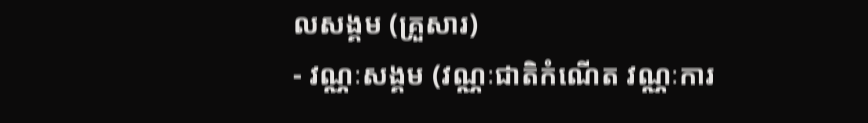លសង្គម (គ្រួសារ)
- វណ្ណៈសង្គម (វណ្ណៈជាតិកំណើត វណ្ណៈការ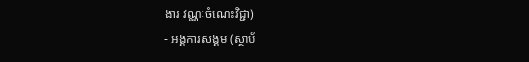ងារ វណ្ណៈចំណេះវិជ្ជា)
- អង្គការសង្គម (ស្ថាប័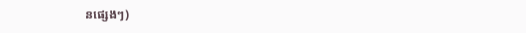នផ្សេងៗ)